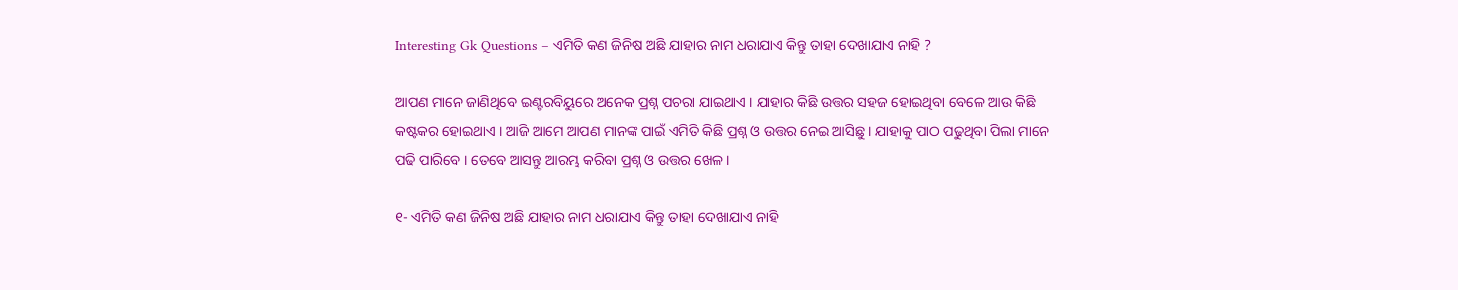Interesting Gk Questions – ଏମିତି କଣ ଜିନିଷ ଅଛି ଯାହାର ନାମ ଧରାଯାଏ କିନ୍ତୁ ତାହା ଦେଖାଯାଏ ନାହି ?

ଆପଣ ମାନେ ଜାଣିଥିବେ ଇଣ୍ଟରବିୟୁରେ ଅନେକ ପ୍ରଶ୍ନ ପଚରା ଯାଇଥାଏ । ଯାହାର କିଛି ଉତ୍ତର ସହଜ ହୋଇଥିବା ବେଳେ ଆଉ କିଛି କଷ୍ଟକର ହୋଇଥାଏ । ଆଜି ଆମେ ଆପଣ ମାନଙ୍କ ପାଇଁ ଏମିତି କିଛି ପ୍ରଶ୍ନ ଓ ଉତ୍ତର ନେଇ ଆସିଛୁ । ଯାହାକୁ ପାଠ ପଢୁଥିବା ପିଲା ମାନେ ପଢି ପାରିବେ । ତେବେ ଆସନ୍ତୁ ଆରମ୍ଭ କରିବା ପ୍ରଶ୍ନ ଓ ଉତ୍ତର ଖେଳ ।

୧- ଏମିତି କଣ ଜିନିଷ ଅଛି ଯାହାର ନାମ ଧରାଯାଏ କିନ୍ତୁ ତାହା ଦେଖାଯାଏ ନାହି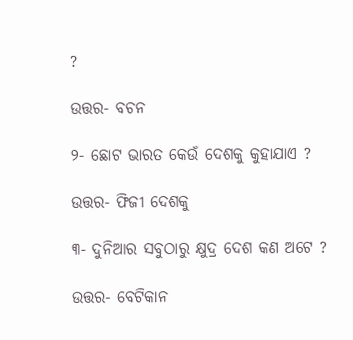?

ଉତ୍ତର- ବଚନ

୨- ଛୋଟ ଭାରତ କେଉଁ ଦେଶକୁ କୁହାଯାଏ ?

ଉତ୍ତର- ଫିଜୀ ଦେଶକୁ

୩- ଦୁନିଆର ସବୁଠାରୁ କ୍ଷୁଦ୍ର ଦେଶ କଣ ଅଟେ ?

ଉତ୍ତର- ବେଟିକାନ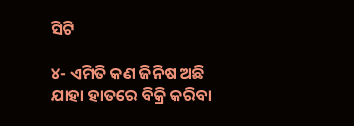ସିଟି

୪- ଏମିତି କଣ ଜିନିଷ ଅଛି ଯାହା ହାତରେ ବିକ୍ରି କରିବା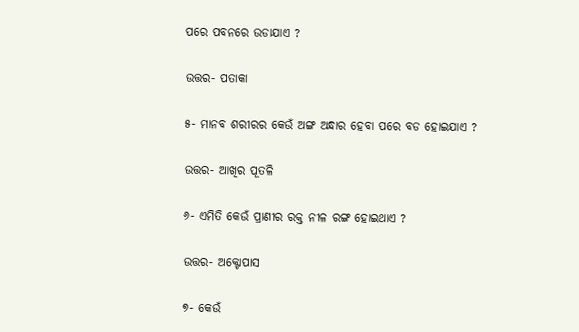ପରେ ପବନରେ ଉଡାଯାଏ ?

ଉତ୍ତର- ପତାକା

୫- ମାନବ ଶରୀରର କେଉଁ ଅଙ୍ଗ ଅନ୍ଧାର ହେବା ପରେ ବଡ ହୋଇଯାଏ ?

ଉତ୍ତର- ଆଖିର ପୂତଳି

୬- ଏମିତି କେଉଁ ପ୍ରାଣୀର ରକ୍ତ ନୀଳ ରଙ୍ଗ ହୋଇଥାଏ ?

ଉତ୍ତର- ଅକ୍ଟୋପାସ

୭- କେଉଁ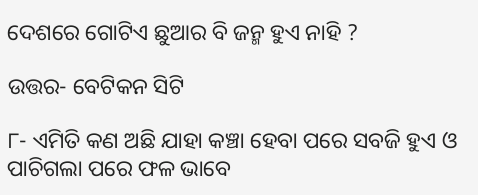ଦେଶରେ ଗୋଟିଏ ଛୁଆର ବି ଜନ୍ମ ହୁଏ ନାହି ?

ଉତ୍ତର- ବେଟିକନ ସିଟି

୮- ଏମିତି କଣ ଅଛି ଯାହା କଞ୍ଚା ହେବା ପରେ ସବଜି ହୁଏ ଓ ପାଚିଗଲା ପରେ ଫଳ ଭାବେ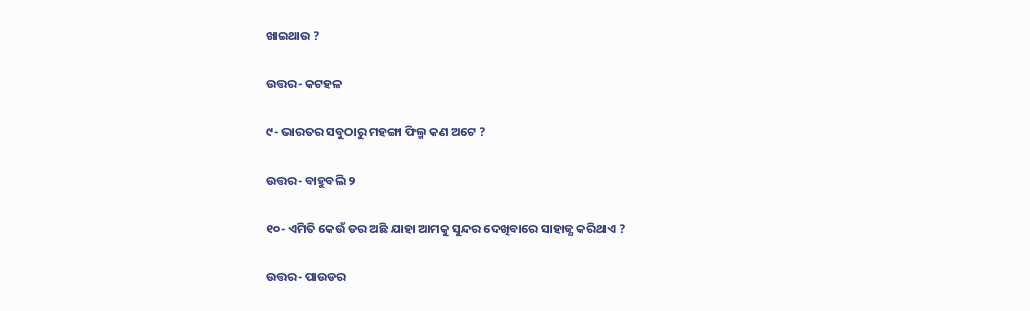ଖାଇଥାଉ ?

ଉତ୍ତର- କଟହଳ

୯- ଭାରତର ସବୁଠାରୁ ମହଙ୍ଗା ଫିଲ୍ମ କଣ ଅଟେ ?

ଉତ୍ତର- ବାହୁବଲି ୨

୧୦- ଏମିତି କେଉଁ ଡର ଅଛି ଯାହା ଆମକୁ ସୁନ୍ଦର ଦେଖିବାରେ ସାହାଜ୍ଯ କରିଥାଏ ?

ଉତ୍ତର- ପାଉଡର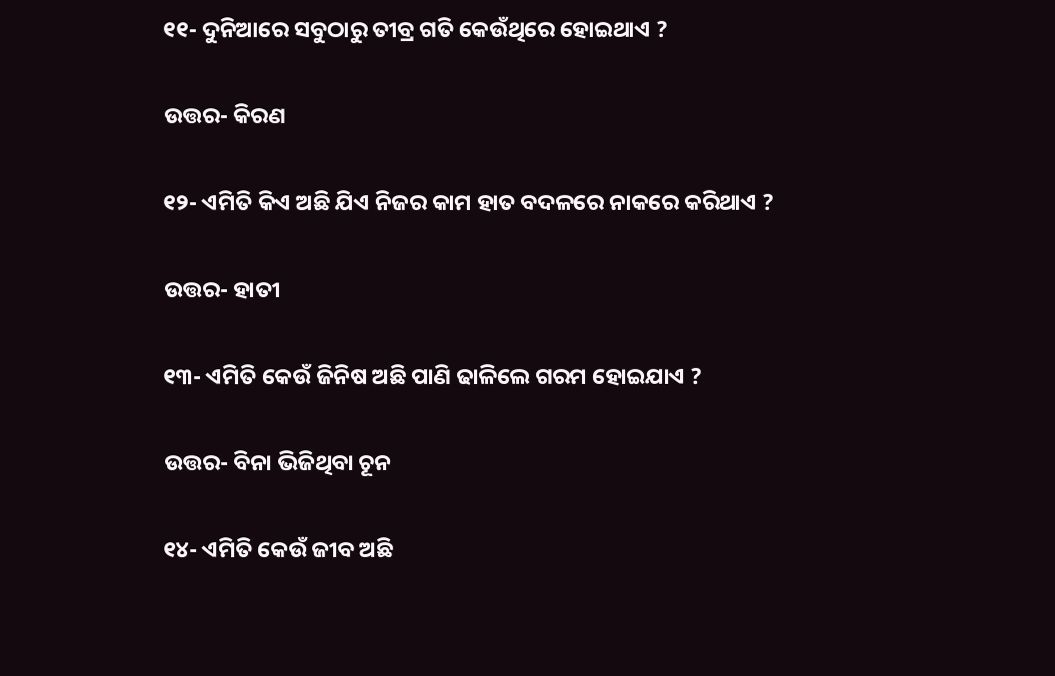୧୧- ଦୁନିଆରେ ସବୁଠାରୁ ତୀବ୍ର ଗତି କେଉଁଥିରେ ହୋଇଥାଏ ?

ଉତ୍ତର- କିରଣ

୧୨- ଏମିତି କିଏ ଅଛି ଯିଏ ନିଜର କାମ ହାତ ବଦଳରେ ନାକରେ କରିଥାଏ ?

ଉତ୍ତର- ହାତୀ

୧୩- ଏମିତି କେଉଁ ଜିନିଷ ଅଛି ପାଣି ଢାଳିଲେ ଗରମ ହୋଇଯାଏ ?

ଉତ୍ତର- ବିନା ଭିଜିଥିବା ଚୂନ

୧୪- ଏମିତି କେଉଁ ଜୀବ ଅଛି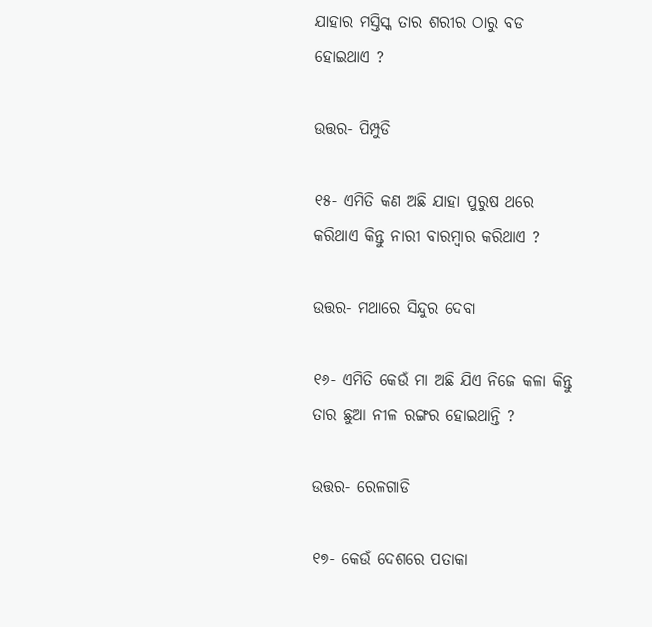ଯାହାର ମସ୍ତିସ୍କ ତାର ଶରୀର ଠାରୁ ବଡ ହୋଇଥାଏ ?

ଉତ୍ତର- ପିମ୍ପୁଡି

୧୫- ଏମିତି କଣ ଅଛି ଯାହା ପୁରୁଷ ଥରେ କରିଥାଏ କିନ୍ତୁ ନାରୀ ବାରମ୍ବାର କରିଥାଏ ?

ଉତ୍ତର- ମଥାରେ ସିନ୍ଦୁର ଦେବା

୧୬- ଏମିତି କେଉଁ ମା ଅଛି ଯିଏ ନିଜେ କଳା କିନ୍ତୁ ତାର ଛୁଆ ନୀଳ ରଙ୍ଗର ହୋଇଥାନ୍ତି ?

ଉତ୍ତର- ରେଳଗାଡି

୧୭- କେଉଁ ଦେଶରେ ପତାକା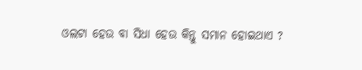ଓଲଟା ହେଉ ବା ସିଧା ହେଉ କିନ୍ତୁ ସମାନ ହୋଇଥାଏ ?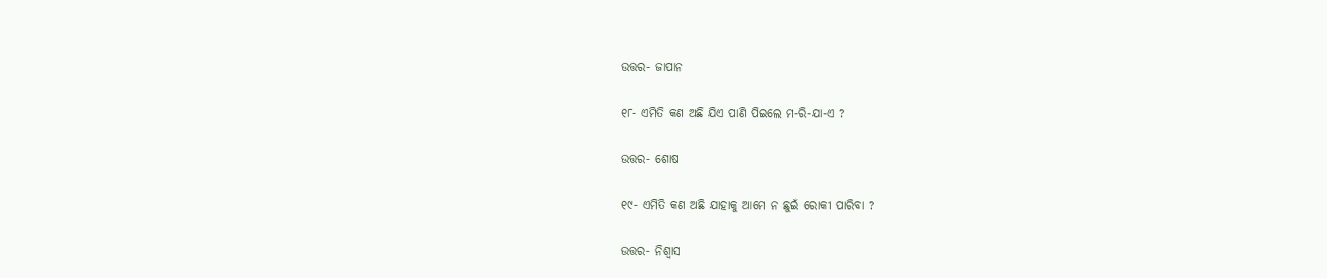ଉତ୍ତର- ଜାପାନ

୧୮- ଏମିତି କଣ ଅଛି ଯିଏ ପାଣି ପିଇଲେ ମ-ରି-ଯା-ଏ ?

ଉତ୍ତର- ଶୋଷ

୧୯- ଏମିତି କଣ ଅଛି ଯାହାକୁ ଆମେ ନ ଛୁଇଁ ରୋକୀ ପାରିବା ?

ଉତ୍ତର- ନିଶ୍ଵାସ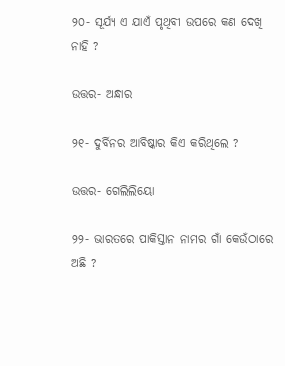୨୦- ସୂର୍ଯ୍ୟ ଏ ଯାଏଁ ପୃଥିବୀ ଉପରେ କଣ ଦେଖି ନାହି ?

ଉତ୍ତର- ଅନ୍ଧାର

୨୧- ଦୁର୍ବିନର ଆବିଷ୍କାର କିଏ କରିଥିଲେ ?

ଉତ୍ତର- ଗେଲିଲିୟୋ

୨୨- ଭାରତରେ ପାକିସ୍ତାନ ନାମର ଗାଁ କେଉଁଠାରେ ଅଛି ?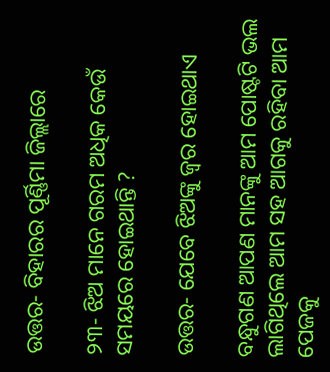ଉତ୍ତର- ବିହାରର ପୂର୍ଣ୍ଣିମା ଜିଲ୍ଲାରେ

୨୩- ଝିଅ ମାନେ ଗରମ ଅଧିକ କେଉଁ ସମୟରେ ହୋଇଥାନ୍ତି ?

ଉତ୍ତର- ଯେବେ ଝିଅଙ୍କୁ ଜ୍ଵର ହୋଇଥାଏ

ବନ୍ଧୁଗଣ ଆପଣ ମାନଙ୍କୁ ଆମ ପୋଷ୍ଟଟି ଭଲ ଲାଗିଥିଲେ ଆମ ସହ ଆଗକୁ ରହିବା ଆମ ପେଜକୁ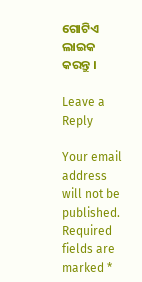ଗୋଟିଏ ଲାଇକ କରନ୍ତୁ ।

Leave a Reply

Your email address will not be published. Required fields are marked *